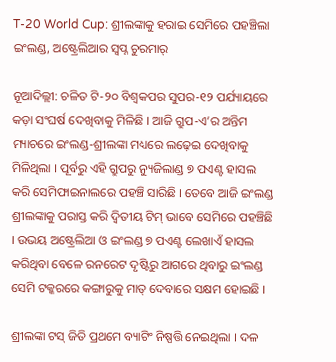T-20 World Cup: ଶ୍ରୀଲଙ୍କାକୁ ହରାଇ ସେମିରେ ପହଞ୍ଚିଲା ଇଂଲଣ୍ଡ, ଅଷ୍ଟ୍ରେଲିଆର ସ୍ୱପ୍ନ ଚୁରମାର୍

ନୂଆଦିଲ୍ଲୀ: ଚଳିତ ଟି-୨୦ ବିଶ୍ୱକପର ସୁପର-୧୨ ପର୍ଯ୍ୟାୟରେ କଡ଼ା ସଂଘର୍ଷ ଦେଖିବାକୁ ମିଳିଛି । ଆଜି ଗ୍ରୁପ-ଏ’ର ଅନ୍ତିମ ମ୍ୟାଚରେ ଇଂଲଣ୍ଡ-ଶ୍ରୀଲଙ୍କା ମଧ୍ୟରେ ଲଢ଼େଇ ଦେଖିବାକୁ ମିଳିଥିଲା । ପୂର୍ବରୁ ଏହି ଗ୍ରୁପରୁ ନ୍ୟୁଜିଲାଣ୍ଡ ୭ ପଏଣ୍ଟ ହାସଲ କରି ସେମିଫାଇନାଲରେ ପହଞ୍ଚି ସାରିଛି । ତେବେ ଆଜି ଇଂଲଣ୍ଡ ଶ୍ରୀଲଙ୍କାକୁ ପରାସ୍ତ କରି ଦ୍ୱିତୀୟ ଟିମ୍ ଭାବେ ସେମିରେ ପହଞ୍ଚିଛି । ଉଭୟ ଅଷ୍ଟ୍ରେଲିଆ ଓ ଇଂଲଣ୍ଡ ୭ ପଏଣ୍ଟ ଲେଖାଏଁ ହାସଲ କରିଥିବା ବେଳେ ରନରେଟ ଦୃଷ୍ଟିରୁ ଆଗରେ ଥିବାରୁ ଇଂଲଣ୍ଡ ସେମି ଟକ୍କରରେ କଙ୍ଗାରୁକୁ ମାତ୍ ଦେବାରେ ସକ୍ଷମ ହୋଇଛି ।

ଶ୍ରୀଲଙ୍କା ଟସ୍ ଜିତି ପ୍ରଥମେ ବ୍ୟାଟିଂ ନିଷ୍ପତ୍ତି ନେଇଥିଲା । ଦଳ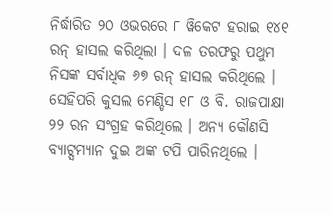ନିର୍ଦ୍ଧାରିତ ୨୦ ଓଭରରେ ୮ ୱିକେଟ ହରାଇ ୧୪୧ ରନ୍ ହାସଲ କରିଥିଲା । ଦଳ ତରଫରୁ ପଥୁମ ନିସଙ୍କ ସର୍ବାଧିକ ୬୭ ରନ୍ ହାସଲ କରିଥିଲେ । ସେହିପରି କୁସଲ ମେଣ୍ଡିସ ୧୮ ଓ ବି. ରାଜପାକ୍ଷା ୨୨ ରନ ସଂଗ୍ରହ କରିଥିଲେ । ଅନ୍ୟ କୌଣସି ବ୍ୟାଟ୍ସମ୍ୟାନ ଦୁଇ ଅଙ୍କ ଟପି ପାରିନଥିଲେ ।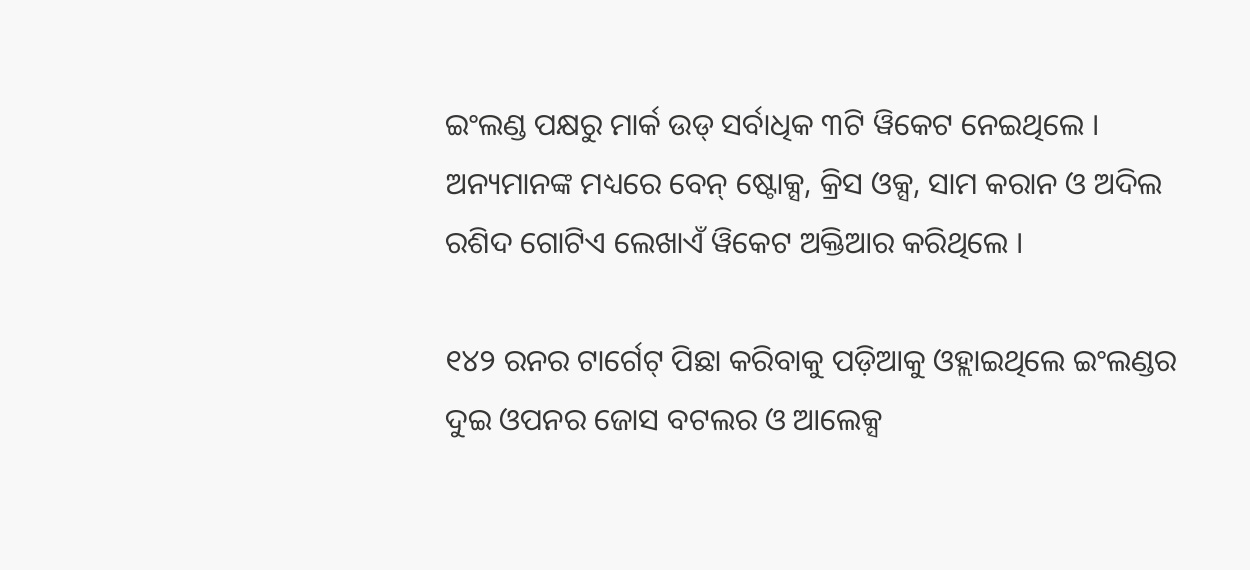ଇଂଲଣ୍ଡ ପକ୍ଷରୁ ମାର୍କ ଉଡ୍ ସର୍ବାଧିକ ୩ଟି ୱିକେଟ ନେଇଥିଲେ । ଅନ୍ୟମାନଙ୍କ ମଧ୍ୟରେ ବେନ୍ ଷ୍ଟୋକ୍ସ, କ୍ରିସ ଓକ୍ସ, ସାମ କରାନ ଓ ଅଦିଲ ରଶିଦ ଗୋଟିଏ ଲେଖାଏଁ ୱିକେଟ ଅକ୍ତିଆର କରିଥିଲେ ।

୧୪୨ ରନର ଟାର୍ଗେଟ୍ ପିଛା କରିବାକୁ ପଡ଼ିଆକୁ ଓହ୍ଲାଇଥିଲେ ଇଂଲଣ୍ଡର ଦୁଇ ଓପନର ଜୋସ ବଟଲର ଓ ଆଲେକ୍ସ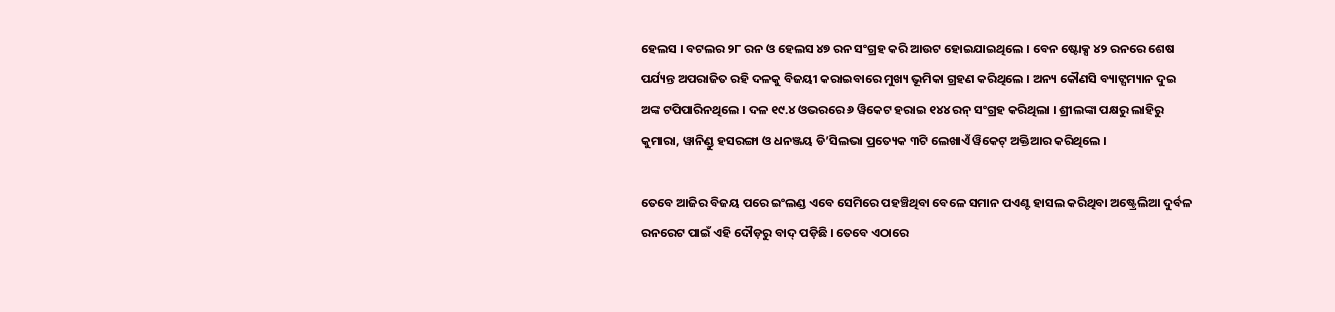ହେଲସ । ବଟଲର ୨୮ ରନ ଓ ହେଲସ ୪୭ ରନ ସଂଗ୍ରହ କରି ଆଉଟ ହୋଇଯାଇଥିଲେ । ବେନ ଷ୍ଟୋକ୍ସ ୪୨ ରନରେ ଶେଷ ପର୍ଯ୍ୟନ୍ତ ଅପରାଜିତ ରହି ଦଳକୁ ବିଜୟୀ କରାଇବାରେ ମୁଖ୍ୟ ଭୂମିକା ଗ୍ରହଣ କରିଥିଲେ । ଅନ୍ୟ କୌଣସି ବ୍ୟାଟ୍ସମ୍ୟାନ ଦୁଇ ଅଙ୍କ ଟପିପାରିନଥିଲେ । ଦଳ ୧୯.୪ ଓଭରରେ ୬ ୱିକେଟ ହରାଇ ୧୪୪ ରନ୍ ସଂଗ୍ରହ କରିଥିଲା । ଶ୍ରୀଲଙ୍କା ପକ୍ଷରୁ ଲାହିରୁ କୁମାରା, ୱାନିଣ୍ଡୁ ହସରଙ୍ଗା ଓ ଧନଞ୍ଜୟ ଡି’ସିଲଭା ପ୍ରତ୍ୟେକ ୩ଟି ଲେଖାଏଁ ୱିକେଟ୍ ଅକ୍ତିଆର କରିଥିଲେ ।

ତେବେ ଆଜିର ବିଜୟ ପରେ ଇଂଲଣ୍ଡ ଏବେ ସେମିରେ ପହଞ୍ଚିଥିବା ବେଳେ ସମାନ ପଏଣ୍ଟ ହାସଲ କରିଥିବା ଅଷ୍ଟ୍ରେଲିଆ ଦୁର୍ବଳ ରନରେଟ ପାଇଁ ଏହି ଦୌଡ଼ରୁ ବାଦ୍ ପଡ଼ିଛି । ତେବେ ଏଠାରେ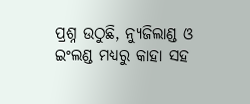ପ୍ରଶ୍ନ ଉଠୁଛି, ନ୍ୟୁଜିଲାଣ୍ଡ ଓ ଇଂଲଣ୍ଡ ମଧ୍ୟରୁ କାହା ସହ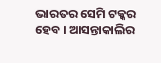ଭାରତର ସେମି ଟକ୍କର ହେବ । ଆସନ୍ତାକାଲିର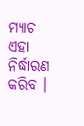ମ୍ୟାଚ ଏହା ନିର୍ଦ୍ଧାରଣ କରିବ ।